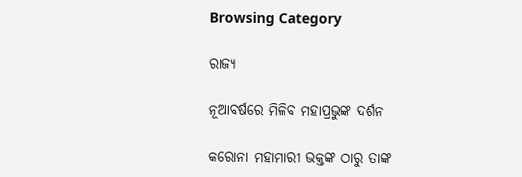Browsing Category

ରାଜ୍ୟ

ନୂଆବର୍ଷରେ ମିଳିବ ମହାପ୍ରଭୁଙ୍କ ଦର୍ଶନ

କରୋନା ମହାମାରୀ ଭକ୍ତଙ୍କ ଠାରୁ ତାଙ୍କ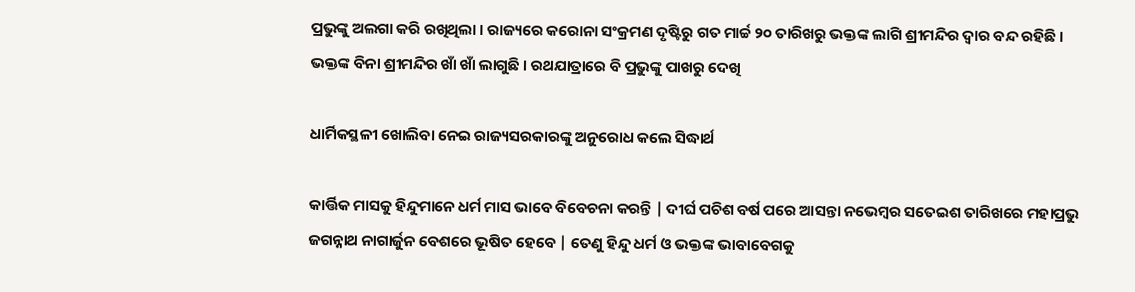ପ୍ରଭୁଙ୍କୁ ଅଲଗା କରି ରଖିଥିଲା । ରାଜ୍ୟରେ କରୋନା ସଂକ୍ରମଣ ଦୃଷ୍ଟିରୁ ଗତ ମାର୍ଚ୍ଚ ୨୦ ତାରିଖରୁ ଭକ୍ତଙ୍କ ଲାଗି ଶ୍ରୀମନ୍ଦିର ଦ୍ୱାର ବନ୍ଦ ରହିଛି । ଭକ୍ତଙ୍କ ବିନା ଶ୍ରୀମନ୍ଦିର ଖାଁ ଖାଁ ଲାଗୁଛି । ରଥଯାତ୍ରାରେ ବି ପ୍ରଭୁଙ୍କୁ ପାଖରୁ ଦେଖି

ଧାର୍ମିକସ୍ଥଳୀ ଖୋଲିବା ନେଇ ରାଜ୍ୟସରକାରଙ୍କୁ ଅନୁରୋଧ କଲେ ସିଦ୍ଧାର୍ଥ

କାର୍ତ୍ତିକ ମାସକୁ ହିନ୍ଦୁମାନେ ଧର୍ମ ମାସ ଭାବେ ବିବେଚନା କରନ୍ତି | ଦୀର୍ଘ ପଚିଶ ବର୍ଷ ପରେ ଆସନ୍ତା ନଭେମ୍ବର ସତେଇଶ ତାରିଖରେ ମହାପ୍ରଭୁ ଜଗନ୍ନାଥ ନାଗାର୍ଜୁନ ବେଶରେ ଭୂଷିତ ହେବେ | ତେଣୁ ହିନ୍ଦୁ ଧର୍ମ ଓ ଭକ୍ତଙ୍କ ଭାବାବେଗକୁ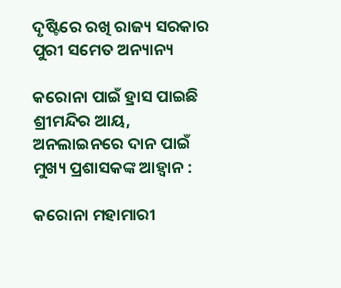ଦୃଷ୍ଟିରେ ରଖି ରାଜ୍ୟ ସରକାର ପୁରୀ ସମେତ ଅନ୍ୟାନ୍ୟ

କରୋନା ପାଇଁ ହ୍ରାସ ପାଇଛି ଶ୍ରୀମନ୍ଦିର ଆୟ, ଅନଲାଇନରେ ଦାନ ପାଇଁ ମୁଖ୍ୟ ପ୍ରଶାସକଙ୍କ ଆହ୍ୱାନ :

କରୋନା ମହାମାରୀ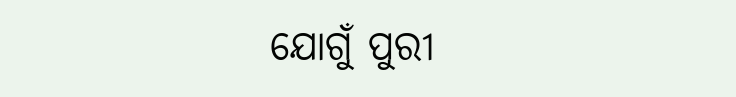ଯୋଗୁଁ ପୁରୀ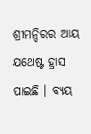ଶ୍ରୀମନ୍ଦିରର ଆୟ ଯଥେଷ୍ଟ ହ୍ରାସ ପାଇଛି । ବ୍ୟୟ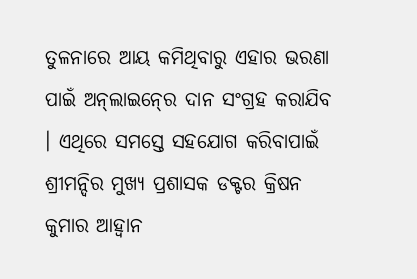ତୁଳନାରେ ଆୟ କମିଥିବାରୁ ଏହାର ଭରଣା ପାଇଁ ଅନ୍‍ଲାଇନ୍‍ରେ ଦାନ ସଂଗ୍ରହ କରାଯିବ । ଏଥିରେ ସମସ୍ତେ ସହଯୋଗ କରିବାପାଇଁ ଶ୍ରୀମନ୍ଦିର ମୁଖ୍ୟ ପ୍ରଶାସକ ଡକ୍ଟର କ୍ରିଷନ କୁମାର ଆହ୍ୱାନ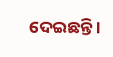ଦେଇଛନ୍ତି ।